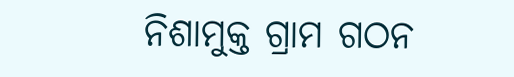ନିଶାମୁକ୍ତ ଗ୍ରାମ ଗଠନ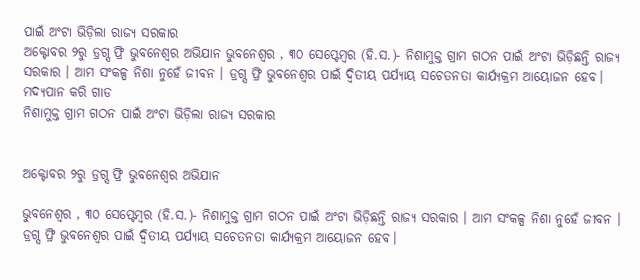ପାଇଁ ଅଂଟା ଭିଡ଼ିଲା ରାଜ୍ୟ ସରକାର
ଅକ୍ଟୋବର ୨ରୁ ଡ୍ରଗ୍ସ ଫ୍ରି ଭୁବନେଶ୍ୱର ଅଭିଯାନ ଭୁବନେଶ୍ୱର , ୩୦ ସେପ୍ଟେମ୍ବର (ହି.ସ.)- ନିଶାମୁକ୍ତ ଗ୍ରାମ ଗଠନ ପାଇଁ ଅଂଟା ଭିଡ଼ିଛନ୍ତି ରାଜ୍ୟ ସରକାର । ଆମ ସଂକଳ୍ପ ନିଶା ନୁହେଁ ଜୀବନ । ଡ୍ରଗ୍ସ ଫ୍ରି ଭୁବନେଶ୍ୱର ପାଇଁ ଦ୍ୱିତୀୟ ପର୍ଯ୍ୟାୟ ସଚେତନତା କାର୍ଯ୍ୟକ୍ରମ ଆୟୋଜନ ହେବ। ମଦ୍ୟପାନ କରି ଗାଡ
ନିଶାମୁକ୍ତ ଗ୍ରାମ ଗଠନ ପାଇଁ ଅଂଟା ଭିଡ଼ିଲା ରାଜ୍ୟ ସରକାର


ଅକ୍ଟୋବର ୨ରୁ ଡ୍ରଗ୍ସ ଫ୍ରି ଭୁବନେଶ୍ୱର ଅଭିଯାନ

ଭୁବନେଶ୍ୱର , ୩୦ ସେପ୍ଟେମ୍ବର (ହି.ସ.)- ନିଶାମୁକ୍ତ ଗ୍ରାମ ଗଠନ ପାଇଁ ଅଂଟା ଭିଡ଼ିଛନ୍ତି ରାଜ୍ୟ ସରକାର । ଆମ ସଂକଳ୍ପ ନିଶା ନୁହେଁ ଜୀବନ । ଡ୍ରଗ୍ସ ଫ୍ରି ଭୁବନେଶ୍ୱର ପାଇଁ ଦ୍ୱିତୀୟ ପର୍ଯ୍ୟାୟ ସଚେତନତା କାର୍ଯ୍ୟକ୍ରମ ଆୟୋଜନ ହେବ।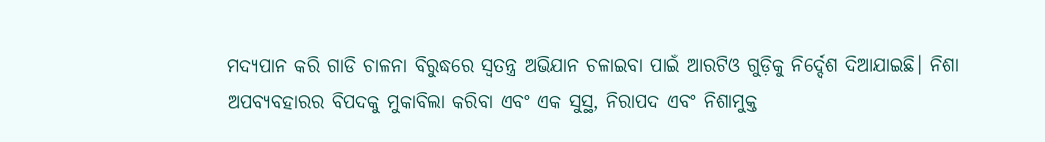ମଦ୍ୟପାନ କରି ଗାଡି ଚାଳନା ବିରୁଦ୍ଧରେ ସ୍ୱତନ୍ତ୍ର ଅଭିଯାନ ଚଳାଇବା ପାଇଁ ଆରଟିଓ ଗୁଡ଼ିକୁ ନିର୍ଦ୍ଦେଶ ଦିଆଯାଇଛି। ନିଶା ଅପବ୍ୟବହାରର ବିପଦକୁ ମୁକାବିଲା କରିବା ଏବଂ ଏକ ସୁସ୍ଥ, ନିରାପଦ ଏବଂ ନିଶାମୁକ୍ତ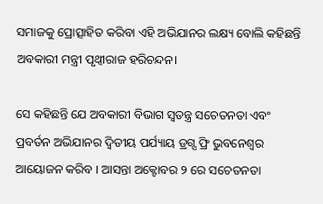ସମାଜକୁ ପ୍ରୋତ୍ସାହିତ କରିବା ଏହି ଅଭିଯାନର ଲକ୍ଷ୍ୟ ବୋଲି କହିଛନ୍ତି ଅବକାରୀ ମନ୍ତ୍ରୀ ପୃଥ୍ୱୀରାଜ ହରିଚନ୍ଦନ।

ସେ କହିଛନ୍ତି ଯେ ଅବକାରୀ ବିଭାଗ ସ୍ୱତନ୍ତ୍ର ସଚେତନତା ଏବଂ ପ୍ରବର୍ତନ ଅଭିଯାନର ଦ୍ୱିତୀୟ ପର୍ଯ୍ୟାୟ ଡ୍ରଗ୍ସ ଫ୍ରି ଭୁବନେଶ୍ୱର ଆୟୋଜନ କରିବ । ଆସନ୍ତା ଅକ୍ଟୋବର ୨ ରେ ସଚେତନତା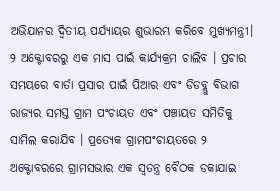ଅଭିଯାନର ଦ୍ୱିତୀୟ ପର୍ଯ୍ୟାୟର ଶୁଭାରମ୍ଭ କରିବେ ମୁଖ୍ୟମନ୍ତ୍ରୀ। ୨ ଅକ୍ଟୋବରରୁ ଏକ ମାସ ପାଇଁ କାର୍ଯ୍ୟକ୍ରମ ଚାଲିବ । ପ୍ରଚାର ସମୟରେ ବାର୍ତା ପ୍ରସାର ପାଇଁ ପିଆର ଏବଂ ଡିଡବ୍ଲୁ ବିଭାଗ ରାଜ୍ୟର ସମସ୍ତ ଗ୍ରାମ ପଂଚାୟତ ଏବଂ ପଞ୍ଚାୟତ ସମିତିକୁ ସାମିଲ କରାଯିବ । ପ୍ରତ୍ୟେକ ଗ୍ରାମପଂଚାୟତରେ ୨ ଅକ୍ଟୋବରରେ ଗ୍ରାମସଭାର ଏକ ସ୍ୱତନ୍ତ୍ର ବୈଠକ ଡକାଯାଇ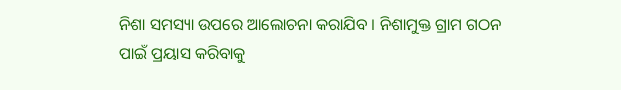ନିଶା ସମସ୍ୟା ଉପରେ ଆଲୋଚନା କରାଯିବ । ନିଶାମୁକ୍ତ ଗ୍ରାମ ଗଠନ ପାଇଁ ପ୍ରୟାସ କରିବାକୁ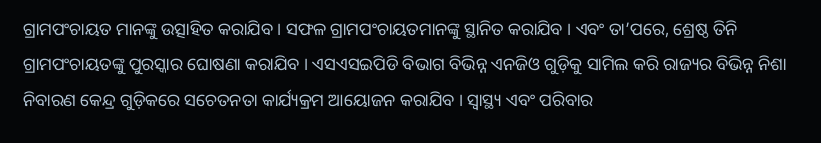ଗ୍ରାମପଂଚାୟତ ମାନଙ୍କୁ ଉତ୍ସାହିତ କରାଯିବ । ସଫଳ ଗ୍ରାମପଂଚାୟତମାନଙ୍କୁ ସ୍ଥାନିତ କରାଯିବ । ଏବଂ ତା’ପରେ, ଶ୍ରେଷ୍ଠ ତିନି ଗ୍ରାମପଂଚାୟତଙ୍କୁ ପୁରସ୍କାର ଘୋଷଣା କରାଯିବ । ଏସଏସଇପିଡି ବିଭାଗ ବିଭିନ୍ନ ଏନଜିଓ ଗୁଡ଼ିକୁ ସାମିଲ କରି ରାଜ୍ୟର ବିଭିନ୍ନ ନିଶା ନିବାରଣ କେନ୍ଦ୍ର ଗୁଡ଼ିକରେ ସଚେତନତା କାର୍ଯ୍ୟକ୍ରମ ଆୟୋଜନ କରାଯିବ । ସ୍ୱାସ୍ଥ୍ୟ ଏବଂ ପରିବାର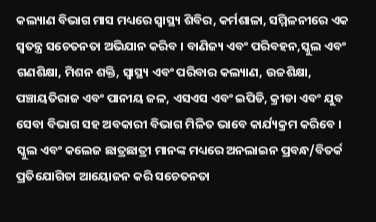କଲ୍ୟାଣ ବିଭାଗ ମାସ ମଧ୍ୟରେ ସ୍ୱାସ୍ଥ୍ୟ ଶିବିର, କର୍ମଶାଳା, ସମ୍ମିଳନୀରେ ଏକ ସ୍ୱତନ୍ତ୍ର ସଚେତନତା ଅଭିଯାନ କରିବ । ବାଣିଜ୍ୟ ଏବଂ ପରିବହନ,ସ୍କୁଲ ଏବଂ ଗଣଶିକ୍ଷା, ମିଶନ ଶକ୍ତି, ସ୍ୱାସ୍ଥ୍ୟ ଏବଂ ପରିବାର କଲ୍ୟାଣ, ଉଚ୍ଚଶିକ୍ଷା, ପଞ୍ଚାୟତିରାଜ ଏବଂ ପାନୀୟ ଜଳ, ଏସଏସ ଏବଂ ଇପିଡି, କ୍ରୀଡା ଏବଂ ଯୁବ ସେବା ବିଭାଗ ସହ ଅବକାରୀ ବିଭାଗ ମିଳିତ ଭାବେ କାର୍ଯ୍ୟକ୍ରମ କରିବେ । ସ୍କୁଲ ଏବଂ କଲେଜ ଛାତ୍ରଛାତ୍ରୀ ମାନଙ୍କ ମଧ୍ୟରେ ଅନଲାଇନ ପ୍ରବନ୍ଧ/ବିତର୍କ ପ୍ରତିଯୋଗିତା ଆୟୋଜନ କରି ସଚେତନତା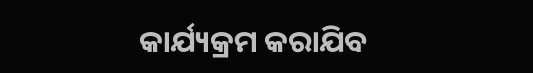କାର୍ଯ୍ୟକ୍ରମ କରାଯିବ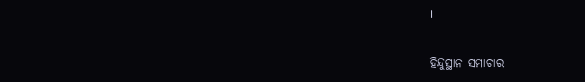।

ହିନ୍ଦୁସ୍ଥାନ ସମାଚାର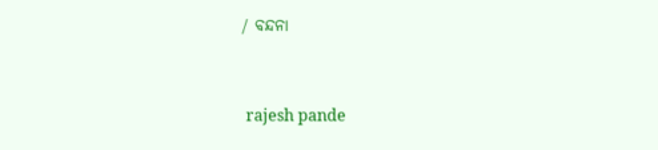/ ବନ୍ଦନା


 rajesh pande